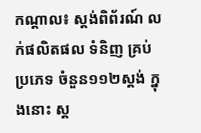កណ្តាល៖ ស្តង់ពិព័រណ៍ លក់ផលិតផល ទំនិញ គ្រប់ប្រភេទ ចំនួន១១២ស្តង់ ក្នុងនោះ ស្ត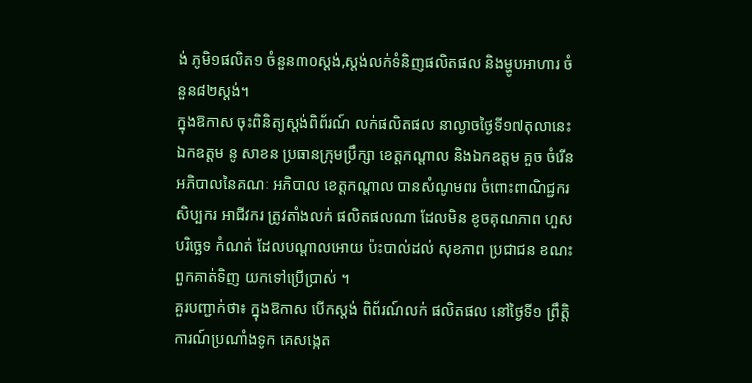ង់ ភូមិ១ផលិត១ ចំនួន៣០ស្តង់,ស្តង់លក់ទំនិញផលិតផល និងម្ហូបអាហារ ចំនួន៨២ស្តង់។
ក្នុងឱកាស ចុះពិនិត្យស្តង់ពិព័រណ៍ លក់ផលិតផល នាល្ងាចថ្ងៃទី១៧តុលានេះ ឯកឧត្តម នូ សាខន ប្រធានក្រុមប្រឹក្សា ខេត្តកណ្តាល និងឯកឧត្តម គួច ចំរើន អភិបាលនៃគណៈ អភិបាល ខេត្តកណ្តាល បានសំណូមពរ ចំពោះពាណិជ្ជករ សិប្បករ អាជីវករ ត្រូវតាំងលក់ ផលិតផលណា ដែលមិន ខូចគុណភាព ហួសបរិច្ឆេទ កំណត់ ដែលបណ្តាលអោយ ប៉ះបាល់ដល់ សុខភាព ប្រជាជន ខណះ ពួកគាត់ទិញ យកទៅប្រើប្រាស់ ។
គួរបញ្ជាក់ថា៖ ក្នុងឱកាស បើកស្តង់ ពិព័រណ៍លក់ ផលិតផល នៅថ្ងៃទី១ ព្រឹត្តិការណ៍ប្រណាំងទូក គេសង្កេត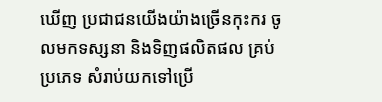ឃើញ ប្រជាជនយើងយ៉ាងច្រើនកុះករ ចូលមកទស្សនា និងទិញផលិតផល គ្រប់ប្រភេទ សំរាប់យកទៅប្រើ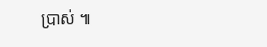ប្រាស់ ៕